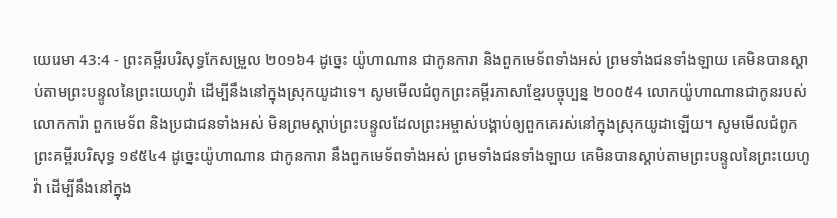យេរេមា 43:4 - ព្រះគម្ពីរបរិសុទ្ធកែសម្រួល ២០១៦4 ដូច្នេះ យ៉ូហាណាន ជាកូនការា និងពួកមេទ័ពទាំងអស់ ព្រមទាំងជនទាំងឡាយ គេមិនបានស្តាប់តាមព្រះបន្ទូលនៃព្រះយេហូវ៉ា ដើម្បីនឹងនៅក្នុងស្រុកយូដាទេ។ សូមមើលជំពូកព្រះគម្ពីរភាសាខ្មែរបច្ចុប្បន្ន ២០០៥4 លោកយ៉ូហាណានជាកូនរបស់លោកការ៉ា ពួកមេទ័ព និងប្រជាជនទាំងអស់ មិនព្រមស្ដាប់ព្រះបន្ទូលដែលព្រះអម្ចាស់បង្គាប់ឲ្យពួកគេរស់នៅក្នុងស្រុកយូដាឡើយ។ សូមមើលជំពូកព្រះគម្ពីរបរិសុទ្ធ ១៩៥៤4 ដូច្នេះយ៉ូហាណាន ជាកូនការា នឹងពួកមេទ័ពទាំងអស់ ព្រមទាំងជនទាំងឡាយ គេមិនបានស្តាប់តាមព្រះបន្ទូលនៃព្រះយេហូវ៉ា ដើម្បីនឹងនៅក្នុង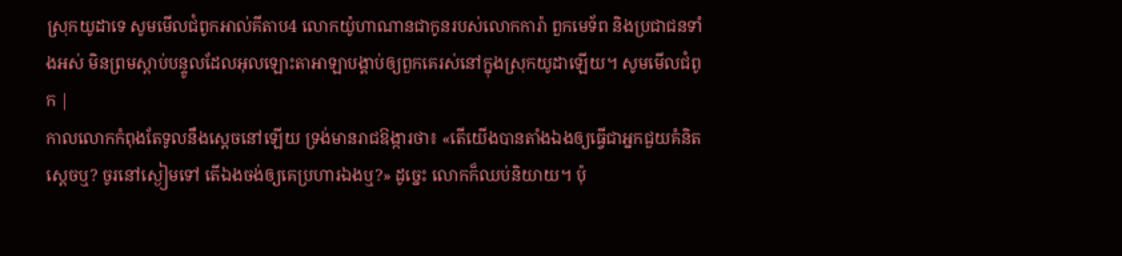ស្រុកយូដាទេ សូមមើលជំពូកអាល់គីតាប4 លោកយ៉ូហាណានជាកូនរបស់លោកការ៉ា ពួកមេទ័ព និងប្រជាជនទាំងអស់ មិនព្រមស្ដាប់បន្ទូលដែលអុលឡោះតាអាឡាបង្គាប់ឲ្យពួកគេរស់នៅក្នុងស្រុកយូដាឡើយ។ សូមមើលជំពូក |
កាលលោកកំពុងតែទូលនឹងស្តេចនៅឡើយ ទ្រង់មានរាជឱង្ការថា៖ «តើយើងបានតាំងឯងឲ្យធ្វើជាអ្នកជួយគំនិតស្តេចឬ? ចូរនៅស្ងៀមទៅ តើឯងចង់ឲ្យគេប្រហារឯងឬ?» ដូច្នេះ លោកក៏ឈប់និយាយ។ ប៉ុ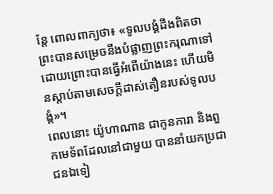ន្តែ ពោលពាក្យថា៖ «ទូលបង្គំដឹងពិតថា ព្រះបានសម្រេចនឹងបំផ្លាញព្រះករុណាទៅ ដោយព្រោះបានធ្វើអំពើយ៉ាងនេះ ហើយមិនស្តាប់តាមសេចក្ដីដាស់តឿនរបស់ទូលបង្គំ»។
ពេលនោះ យ៉ូហាណាន ជាកូនការា និងពួកមេទ័ពដែលនៅជាមួយ បាននាំយកប្រជាជនឯទៀ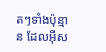តៗទាំងប៉ុន្មាន ដែលអ៊ីស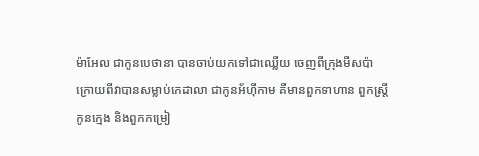ម៉ាអែល ជាកូនបេថានា បានចាប់យកទៅជាឈ្លើយ ចេញពីក្រុងមីសប៉ា ក្រោយពីវាបានសម្លាប់កេដាលា ជាកូនអ័ហ៊ីកាម គឺមានពួកទាហាន ពួកស្ត្រី កូនក្មេង និងពួកកម្រៀ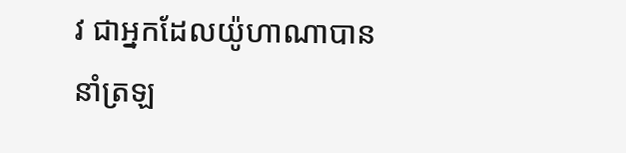វ ជាអ្នកដែលយ៉ូហាណាបាននាំត្រឡ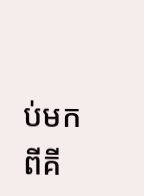ប់មកពីគី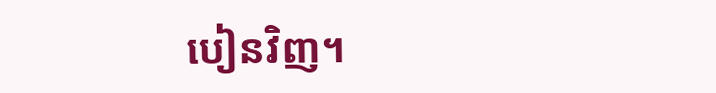បៀនវិញ។